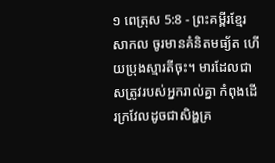១ ពេត្រុស 5:8 - ព្រះគម្ពីរខ្មែរសាកល ចូរមានគំនិតមធ្យ័ត ហើយប្រុងស្មារតីចុះ។ មារដែលជាសត្រូវរបស់អ្នករាល់គ្នា កំពុងដើរក្រវែលដូចជាសិង្ហគ្រ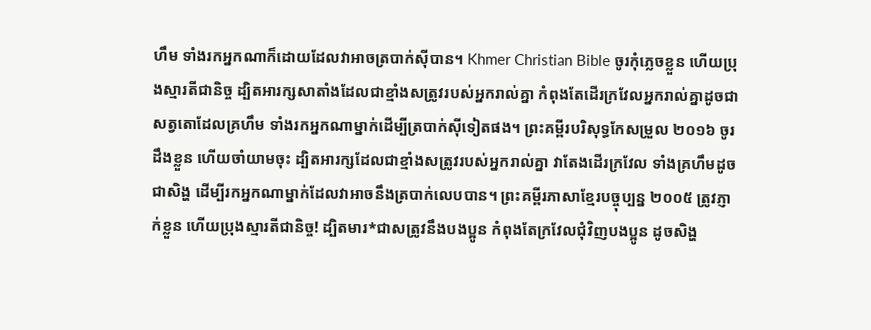ហឹម ទាំងរកអ្នកណាក៏ដោយដែលវាអាចត្របាក់ស៊ីបាន។ Khmer Christian Bible ចូរកុំភ្លេចខ្លួន ហើយប្រុងស្មារតីជានិច្ច ដ្បិតអារក្សសាតាំងដែលជាខ្មាំងសត្រូវរបស់អ្នករាល់គ្នា កំពុងតែដើរក្រវែលអ្នករាល់គ្នាដូចជាសត្វតោដែលគ្រហឹម ទាំងរកអ្នកណាម្នាក់ដើម្បីត្របាក់ស៊ីទៀតផង។ ព្រះគម្ពីរបរិសុទ្ធកែសម្រួល ២០១៦ ចូរដឹងខ្លួន ហើយចាំយាមចុះ ដ្បិតអារក្សដែលជាខ្មាំងសត្រូវរបស់អ្នករាល់គ្នា វាតែងដើរក្រវែល ទាំងគ្រហឹមដូចជាសិង្ហ ដើម្បីរកអ្នកណាម្នាក់ដែលវាអាចនឹងត្របាក់លេបបាន។ ព្រះគម្ពីរភាសាខ្មែរបច្ចុប្បន្ន ២០០៥ ត្រូវភ្ញាក់ខ្លួន ហើយប្រុងស្មារតីជានិច្ច! ដ្បិតមារ*ជាសត្រូវនឹងបងប្អូន កំពុងតែក្រវែលជុំវិញបងប្អូន ដូចសិង្ហ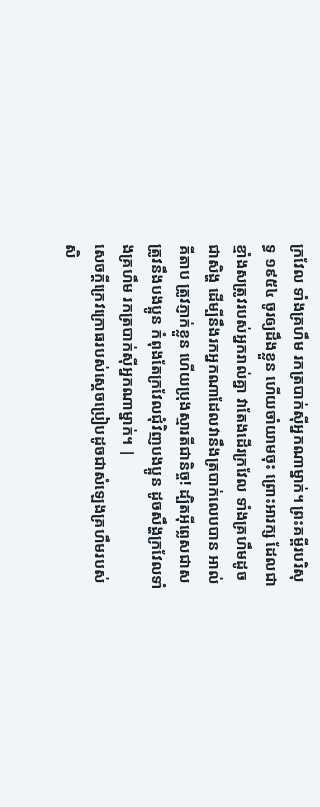ក្រវែល ទាំងគ្រហឹម រកត្របាក់ស៊ីអ្នកណាម្នាក់។ ព្រះគម្ពីរបរិសុទ្ធ ១៩៥៤ ចូរឲ្យដឹងខ្លួន ហើយចាំយាមចុះ ព្រោះអារក្ស ដែលជាខ្មាំងសត្រូវរបស់អ្នករាល់គ្នា វាតែងដើរក្រវែល ទាំងគ្រហឹមដូចជាសិង្ហ ដើម្បីនឹងរកអ្នកណាដែលវានឹងត្របាក់លេបបាន អាល់គីតាប ត្រូវភ្ញាក់ខ្លួន ហើយប្រុងស្មារតីជានិច្ច! ដ្បិតអ៊ីព្លេសជាសត្រូវនឹងបងប្អូន កំពុងតែក្រវែលជុំវិញបងប្អូន ដូចសឹង្ហក្រវែលទាំងគ្រហឹម រកត្របាក់ស៊ីអ្នកណាម្នាក់។ |
សេចក្ដីក្រេវក្រោធរបស់ស្ដេចប្រៀបដូចជាសំឡេងគ្រហឹមរបស់សិ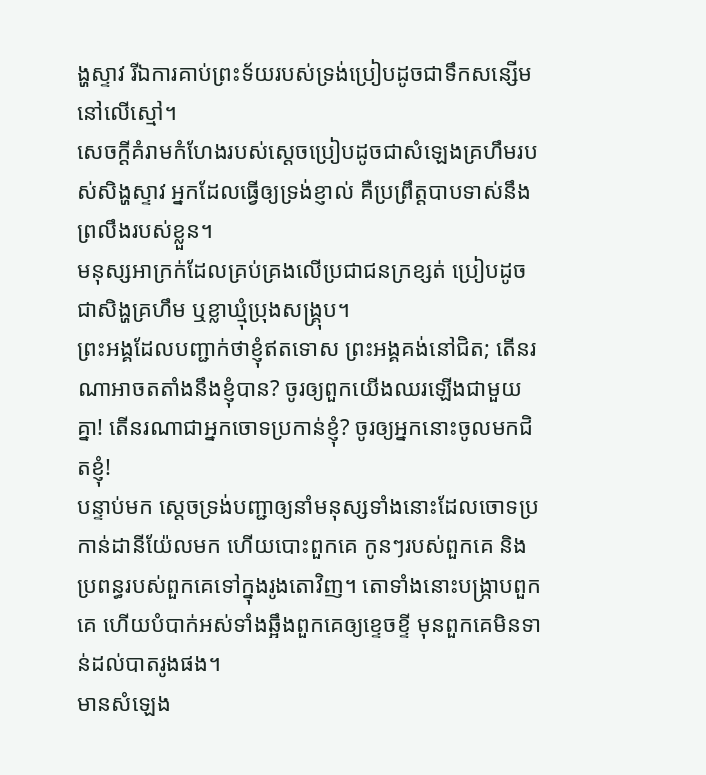ង្ហស្ទាវ រីឯការគាប់ព្រះទ័យរបស់ទ្រង់ប្រៀបដូចជាទឹកសន្សើមនៅលើស្មៅ។
សេចក្ដីគំរាមកំហែងរបស់ស្ដេចប្រៀបដូចជាសំឡេងគ្រហឹមរបស់សិង្ហស្ទាវ អ្នកដែលធ្វើឲ្យទ្រង់ខ្ញាល់ គឺប្រព្រឹត្តបាបទាស់នឹងព្រលឹងរបស់ខ្លួន។
មនុស្សអាក្រក់ដែលគ្រប់គ្រងលើប្រជាជនក្រខ្សត់ ប្រៀបដូចជាសិង្ហគ្រហឹម ឬខ្លាឃ្មុំប្រុងសង្គ្រុប។
ព្រះអង្គដែលបញ្ជាក់ថាខ្ញុំឥតទោស ព្រះអង្គគង់នៅជិត; តើនរណាអាចតតាំងនឹងខ្ញុំបាន? ចូរឲ្យពួកយើងឈរឡើងជាមួយគ្នា! តើនរណាជាអ្នកចោទប្រកាន់ខ្ញុំ? ចូរឲ្យអ្នកនោះចូលមកជិតខ្ញុំ!
បន្ទាប់មក ស្ដេចទ្រង់បញ្ជាឲ្យនាំមនុស្សទាំងនោះដែលចោទប្រកាន់ដានីយ៉ែលមក ហើយបោះពួកគេ កូនៗរបស់ពួកគេ និងប្រពន្ធរបស់ពួកគេទៅក្នុងរូងតោវិញ។ តោទាំងនោះបង្ក្រាបពួកគេ ហើយបំបាក់អស់ទាំងឆ្អឹងពួកគេឲ្យខ្ទេចខ្ទី មុនពួកគេមិនទាន់ដល់បាតរូងផង។
មានសំឡេង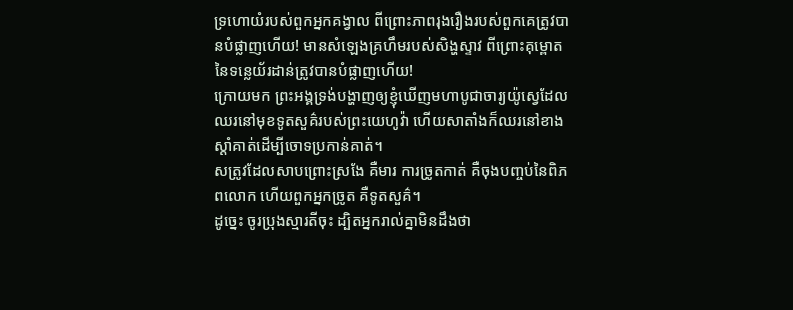ទ្រហោយំរបស់ពួកអ្នកគង្វាល ពីព្រោះភាពរុងរឿងរបស់ពួកគេត្រូវបានបំផ្លាញហើយ! មានសំឡេងគ្រហឹមរបស់សិង្ហស្ទាវ ពីព្រោះគុម្ពោតនៃទន្លេយ័រដាន់ត្រូវបានបំផ្លាញហើយ!
ក្រោយមក ព្រះអង្គទ្រង់បង្ហាញឲ្យខ្ញុំឃើញមហាបូជាចារ្យយ៉ូស្វេដែលឈរនៅមុខទូតសួគ៌របស់ព្រះយេហូវ៉ា ហើយសាតាំងក៏ឈរនៅខាងស្ដាំគាត់ដើម្បីចោទប្រកាន់គាត់។
សត្រូវដែលសាបព្រោះស្រងែ គឺមារ ការច្រូតកាត់ គឺចុងបញ្ចប់នៃពិភពលោក ហើយពួកអ្នកច្រូត គឺទូតសួគ៌។
ដូច្នេះ ចូរប្រុងស្មារតីចុះ ដ្បិតអ្នករាល់គ្នាមិនដឹងថា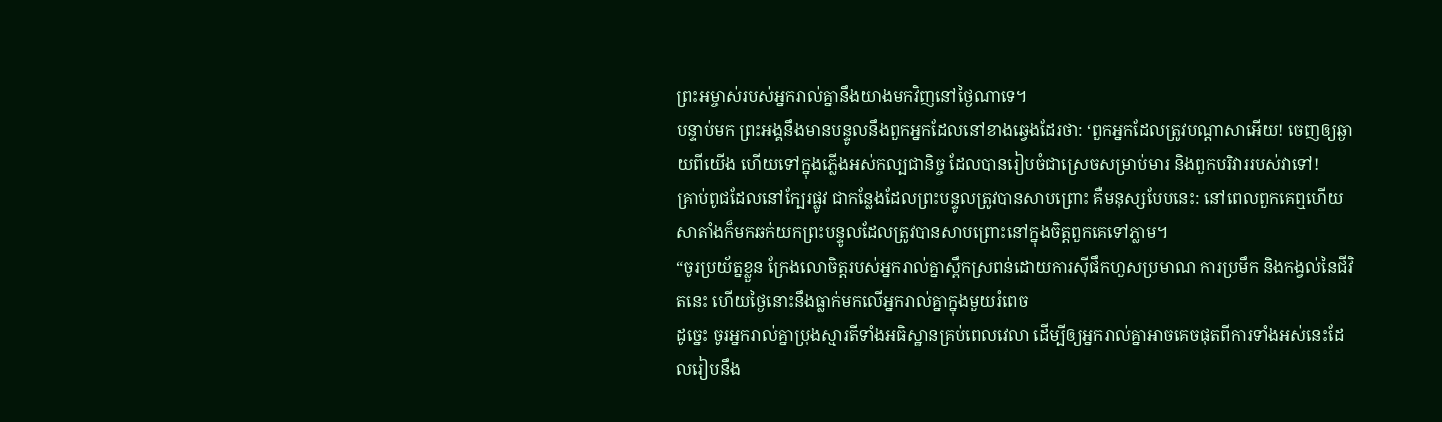ព្រះអម្ចាស់របស់អ្នករាល់គ្នានឹងយាងមកវិញនៅថ្ងៃណាទេ។
បន្ទាប់មក ព្រះអង្គនឹងមានបន្ទូលនឹងពួកអ្នកដែលនៅខាងឆ្វេងដែរថា: ‘ពួកអ្នកដែលត្រូវបណ្ដាសាអើយ! ចេញឲ្យឆ្ងាយពីយើង ហើយទៅក្នុងភ្លើងអស់កល្បជានិច្ច ដែលបានរៀបចំជាស្រេចសម្រាប់មារ និងពួកបរិវាររបស់វាទៅ!
គ្រាប់ពូជដែលនៅក្បែរផ្លូវ ជាកន្លែងដែលព្រះបន្ទូលត្រូវបានសាបព្រោះ គឺមនុស្សបែបនេះ: នៅពេលពួកគេឮហើយ សាតាំងក៏មកឆក់យកព្រះបន្ទូលដែលត្រូវបានសាបព្រោះនៅក្នុងចិត្តពួកគេទៅភ្លាម។
“ចូរប្រយ័ត្នខ្លួន ក្រែងលោចិត្តរបស់អ្នករាល់គ្នាស្ពឹកស្រពន់ដោយការស៊ីផឹកហួសប្រមាណ ការប្រមឹក និងកង្វល់នៃជីវិតនេះ ហើយថ្ងៃនោះនឹងធ្លាក់មកលើអ្នករាល់គ្នាក្នុងមួយរំពេច
ដូច្នេះ ចូរអ្នករាល់គ្នាប្រុងស្មារតីទាំងអធិស្ឋានគ្រប់ពេលវេលា ដើម្បីឲ្យអ្នករាល់គ្នាអាចគេចផុតពីការទាំងអស់នេះដែលរៀបនឹង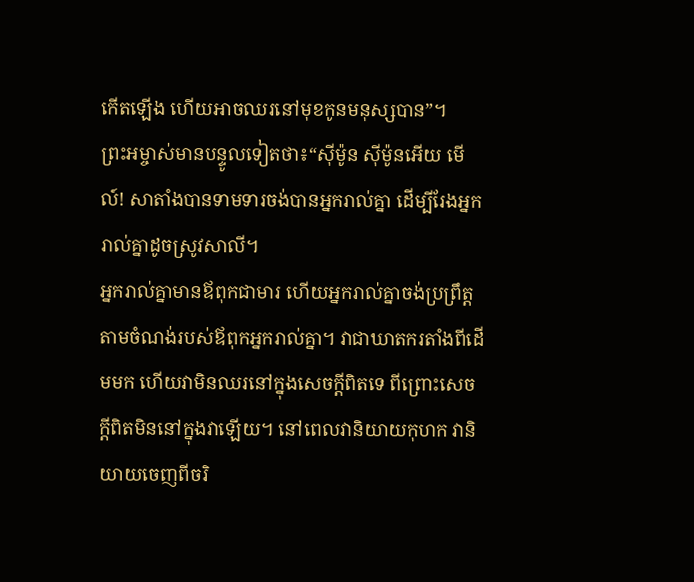កើតឡើង ហើយអាចឈរនៅមុខកូនមនុស្សបាន”។
ព្រះអម្ចាស់មានបន្ទូលទៀតថា៖“ស៊ីម៉ូន ស៊ីម៉ូនអើយ មើល៍! សាតាំងបានទាមទារចង់បានអ្នករាល់គ្នា ដើម្បីរែងអ្នករាល់គ្នាដូចស្រូវសាលី។
អ្នករាល់គ្នាមានឪពុកជាមារ ហើយអ្នករាល់គ្នាចង់ប្រព្រឹត្តតាមចំណង់របស់ឪពុកអ្នករាល់គ្នា។ វាជាឃាតករតាំងពីដើមមក ហើយវាមិនឈរនៅក្នុងសេចក្ដីពិតទេ ពីព្រោះសេចក្ដីពិតមិននៅក្នុងវាឡើយ។ នៅពេលវានិយាយកុហក វានិយាយចេញពីចរិ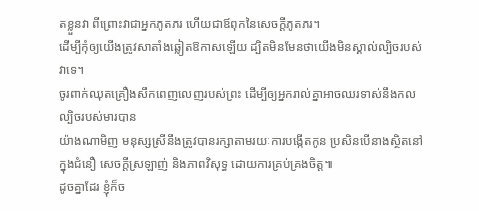តខ្លួនវា ពីព្រោះវាជាអ្នកភូតភរ ហើយជាឪពុកនៃសេចក្ដីភូតភរ។
ដើម្បីកុំឲ្យយើងត្រូវសាតាំងឆ្លៀតឱកាសឡើយ ដ្បិតមិនមែនថាយើងមិនស្គាល់ល្បិចរបស់វាទេ។
ចូរពាក់ឈុតគ្រឿងសឹកពេញលេញរបស់ព្រះ ដើម្បីឲ្យអ្នករាល់គ្នាអាចឈរទាស់នឹងកលល្បិចរបស់មារបាន
យ៉ាងណាមិញ មនុស្សស្រីនឹងត្រូវបានរក្សាតាមរយៈការបង្កើតកូន ប្រសិនបើនាងស្ថិតនៅក្នុងជំនឿ សេចក្ដីស្រឡាញ់ និងភាពវិសុទ្ធ ដោយការគ្រប់គ្រងចិត្ត៕
ដូចគ្នាដែរ ខ្ញុំក៏ច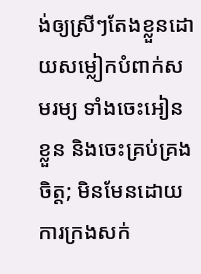ង់ឲ្យស្រីៗតែងខ្លួនដោយសម្លៀកបំពាក់សមរម្យ ទាំងចេះអៀនខ្លួន និងចេះគ្រប់គ្រងចិត្ត; មិនមែនដោយការក្រងសក់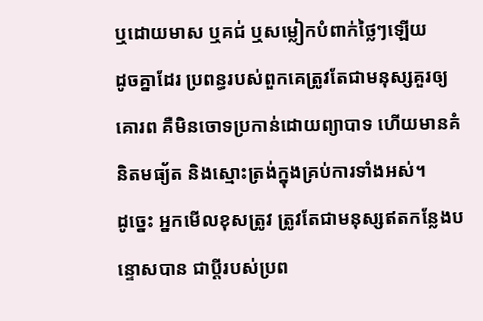ឬដោយមាស ឬគជ់ ឬសម្លៀកបំពាក់ថ្លៃៗឡើយ
ដូចគ្នាដែរ ប្រពន្ធរបស់ពួកគេត្រូវតែជាមនុស្សគួរឲ្យគោរព គឺមិនចោទប្រកាន់ដោយព្យាបាទ ហើយមានគំនិតមធ្យ័ត និងស្មោះត្រង់ក្នុងគ្រប់ការទាំងអស់។
ដូច្នេះ អ្នកមើលខុសត្រូវ ត្រូវតែជាមនុស្សឥតកន្លែងបន្ទោសបាន ជាប្ដីរបស់ប្រព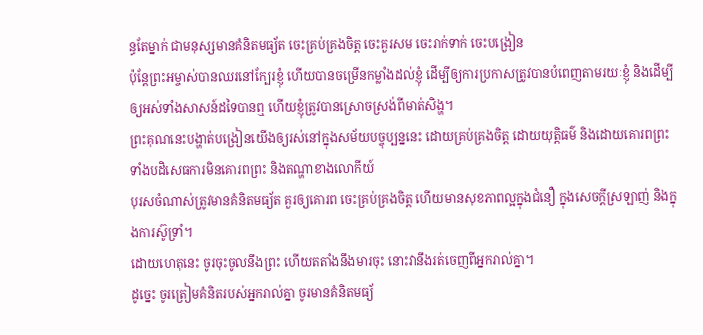ន្ធតែម្នាក់ ជាមនុស្សមានគំនិតមធ្យ័ត ចេះគ្រប់គ្រងចិត្ត ចេះគួរសម ចេះរាក់ទាក់ ចេះបង្រៀន
ប៉ុន្តែព្រះអម្ចាស់បានឈរនៅក្បែរខ្ញុំ ហើយបានចម្រើនកម្លាំងដល់ខ្ញុំ ដើម្បីឲ្យការប្រកាសត្រូវបានបំពេញតាមរយៈខ្ញុំ និងដើម្បីឲ្យអស់ទាំងសាសន៍ដទៃបានឮ ហើយខ្ញុំត្រូវបានស្រោចស្រង់ពីមាត់សិង្ហ។
ព្រះគុណនេះបង្ហាត់បង្រៀនយើងឲ្យរស់នៅក្នុងសម័យបច្ចុប្បន្ននេះ ដោយគ្រប់គ្រងចិត្ត ដោយយុត្តិធម៌ និងដោយគោរពព្រះ ទាំងបដិសេធការមិនគោរពព្រះ និងតណ្ហាខាងលោកីយ៍
បុរសចំណាស់ត្រូវមានគំនិតមធ្យ័ត គួរឲ្យគោរព ចេះគ្រប់គ្រងចិត្ត ហើយមានសុខភាពល្អក្នុងជំនឿ ក្នុងសេចក្ដីស្រឡាញ់ និងក្នុងការស៊ូទ្រាំ។
ដោយហេតុនេះ ចូរចុះចូលនឹងព្រះ ហើយតតាំងនឹងមារចុះ នោះវានឹងរត់ចេញពីអ្នករាល់គ្នា។
ដូច្នេះ ចូរត្រៀមគំនិតរបស់អ្នករាល់គ្នា ចូរមានគំនិតមធ្យ័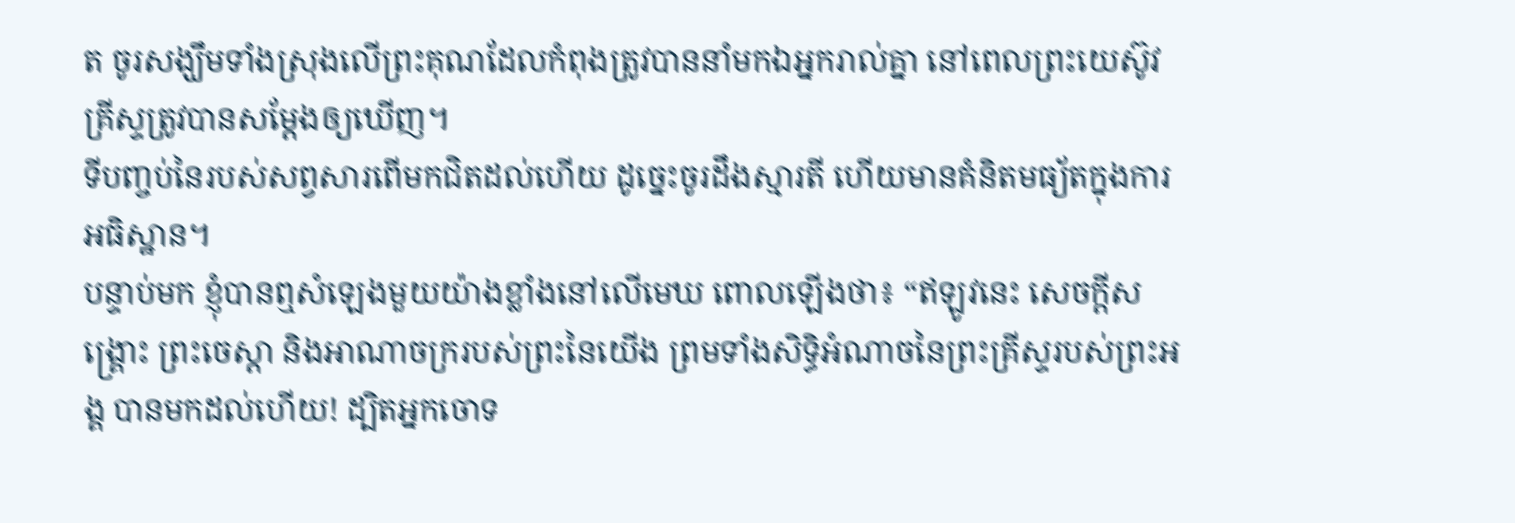ត ចូរសង្ឃឹមទាំងស្រុងលើព្រះគុណដែលកំពុងត្រូវបាននាំមកឯអ្នករាល់គ្នា នៅពេលព្រះយេស៊ូវគ្រីស្ទត្រូវបានសម្ដែងឲ្យឃើញ។
ទីបញ្ចប់នៃរបស់សព្វសារពើមកជិតដល់ហើយ ដូច្នេះចូរដឹងស្មារតី ហើយមានគំនិតមធ្យ័តក្នុងការអធិស្ឋាន។
បន្ទាប់មក ខ្ញុំបានឮសំឡេងមួយយ៉ាងខ្លាំងនៅលើមេឃ ពោលឡើងថា៖ “ឥឡូវនេះ សេចក្ដីសង្គ្រោះ ព្រះចេស្ដា និងអាណាចក្ររបស់ព្រះនៃយើង ព្រមទាំងសិទ្ធិអំណាចនៃព្រះគ្រីស្ទរបស់ព្រះអង្គ បានមកដល់ហើយ! ដ្បិតអ្នកចោទ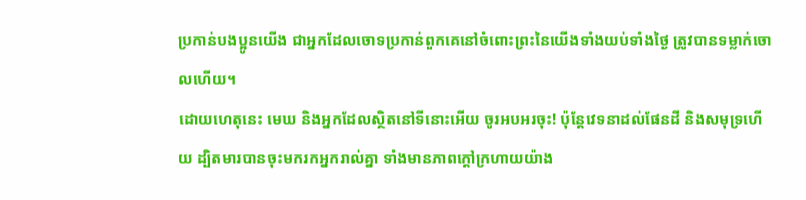ប្រកាន់បងប្អូនយើង ជាអ្នកដែលចោទប្រកាន់ពួកគេនៅចំពោះព្រះនៃយើងទាំងយប់ទាំងថ្ងៃ ត្រូវបានទម្លាក់ចោលហើយ។
ដោយហេតុនេះ មេឃ និងអ្នកដែលស្ថិតនៅទីនោះអើយ ចូរអបអរចុះ! ប៉ុន្តែវេទនាដល់ផែនដី និងសមុទ្រហើយ ដ្បិតមារបានចុះមករកអ្នករាល់គ្នា ទាំងមានភាពក្ដៅក្រហាយយ៉ាង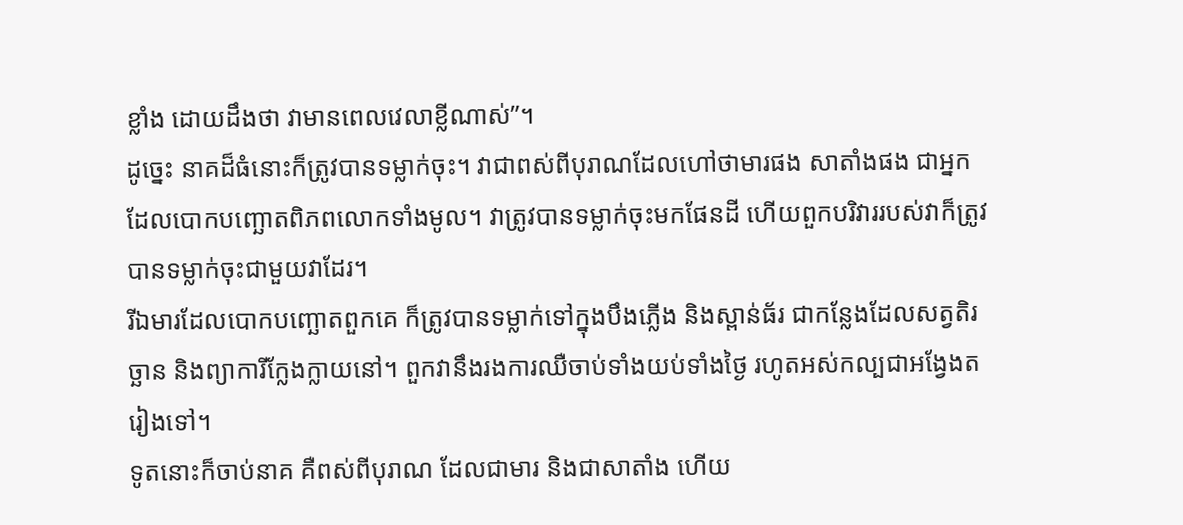ខ្លាំង ដោយដឹងថា វាមានពេលវេលាខ្លីណាស់”។
ដូច្នេះ នាគដ៏ធំនោះក៏ត្រូវបានទម្លាក់ចុះ។ វាជាពស់ពីបុរាណដែលហៅថាមារផង សាតាំងផង ជាអ្នកដែលបោកបញ្ឆោតពិភពលោកទាំងមូល។ វាត្រូវបានទម្លាក់ចុះមកផែនដី ហើយពួកបរិវាររបស់វាក៏ត្រូវបានទម្លាក់ចុះជាមួយវាដែរ។
រីឯមារដែលបោកបញ្ឆោតពួកគេ ក៏ត្រូវបានទម្លាក់ទៅក្នុងបឹងភ្លើង និងស្ពាន់ធ័រ ជាកន្លែងដែលសត្វតិរច្ឆាន និងព្យាការីក្លែងក្លាយនៅ។ ពួកវានឹងរងការឈឺចាប់ទាំងយប់ទាំងថ្ងៃ រហូតអស់កល្បជាអង្វែងតរៀងទៅ។
ទូតនោះក៏ចាប់នាគ គឺពស់ពីបុរាណ ដែលជាមារ និងជាសាតាំង ហើយ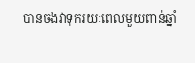បានចងវាទុករយៈពេលមួយពាន់ឆ្នាំ